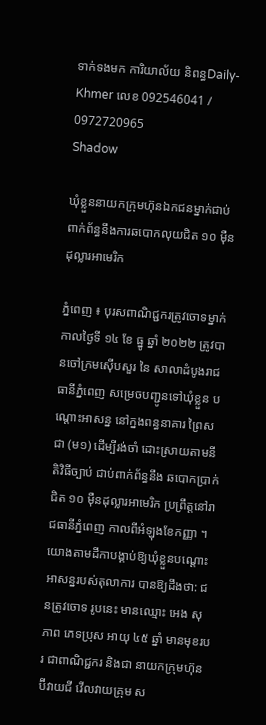ទាក់ទងមក ការិយាល័យ និពន្ធDaily-Khmer លេខ 092546041 / 0972720965
Shadow

ឃុំខ្លួននាយកក្រុមហ៊ុនឯកជនម្នាក់ជាប់ពាក់ព័ន្ធនឹងការឆបោកលុយជិត ១០ មុឺនដុល្លារអាមេរិក

ភ្នំពេញ ៖ បុរសពាណិជ្ជករត្រូវចោទម្នាក់ កាលថ្ងៃទី ១៤ ខែ ធ្នូ ឆ្នាំ ២០២២ ត្រូវបានចៅក្រមស៊ើបសួរ នៃ សាលាដំបូងរាជធានីភ្នំពេញ សម្រេចបញ្ជូនទៅឃុំខ្លួន បណ្ដោះអាសន្ន នៅក្នងពន្ធនាគារ ព្រៃស ជា (ម១) ដើម្បីរង់ចាំ ដោះស្រាយតាមនីតិវិធីច្បាប់ ជាប់ពាក់ព័ន្ធនឹង ឆបោកប្រាក់ជិត ១០ មុឺនដុល្លារអាមេរិក ប្រព្រឹត្តនៅរាជធានីភ្នំពេញ កាលពីអំឡុងខែកញ្ញា ។
យោងតាមដីកាបង្គាប់ឱ្យឃុំខ្លួនបណ្ដោះអាសន្នរបស់តុលាការ បានឱ្យដឹងថា: ជនត្រូវចោទ រូបនេះ មានឈ្មោះ អេង សុភាព ភេទប្រុស អាយុ ៤៥ ឆ្នាំ មានមុខរបរ ជាពាណិជ្ជករ និងជា នាយកក្រុមហ៊ុន ប៊ីវាយជី វើលវាយគ្រុម ស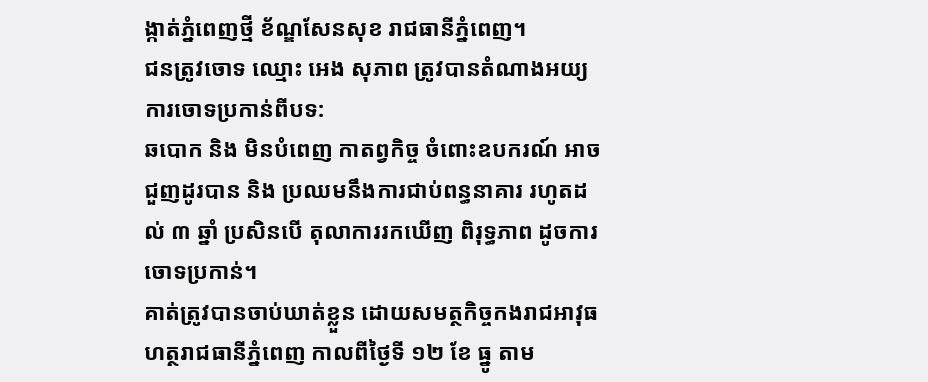ង្កាត់ភ្នំពេញថ្មី ខ័ណ្ឌសែនសុខ រាជធានីភ្នំពេញ។
ជនត្រូវចោទ ឈ្មោះ អេង សុភាព ត្រូវបានតំណាងអយ្យការចោទប្រកាន់ពីបទ:
ឆបោក និង មិនបំពេញ កាតព្វកិច្ច ចំពោះឧបករណ៍ អាចជួញដូរបាន និង ប្រឈមនឹងការជាប់ពន្ធនាគារ រហូតដល់ ៣ ឆ្នាំ ប្រសិនបើ តុលាការរកឃើញ ពិរុទ្ធភាព ដូចការចោទប្រកាន់។
គាត់ត្រូវបានចាប់ឃាត់ខ្លួន ដោយសមត្ថកិច្ចកងរាជអាវុធហត្ថរាជធានីភ្នំពេញ កាលពីថ្ងៃទី ១២ ខែ ធ្នូ តាម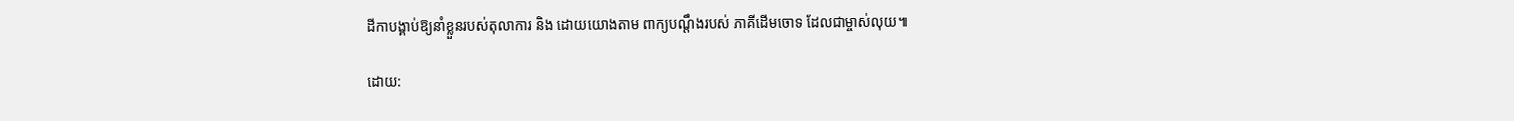ដីកាបង្គាប់ឱ្យនាំខ្លួនរបស់តុលាការ និង ដោយយោងតាម ពាក្យបណ្តឹងរបស់ ភាគីដើមចោទ ដែលជាម្ចាស់លុយ៕

ដោយ: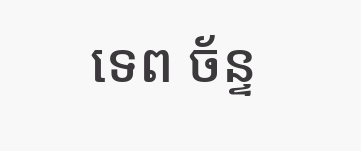ទេព ច័ន្ទ